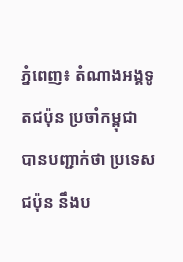ភ្នំពេញ៖ តំណាងអង្គទូតជប៉ុន ប្រចាំកម្ពុជា បានបញ្ជាក់ថា ប្រទេសជប៉ុន នឹងប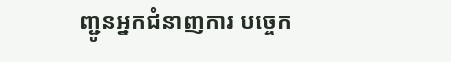ញ្ជូនអ្នកជំនាញការ បច្ចេក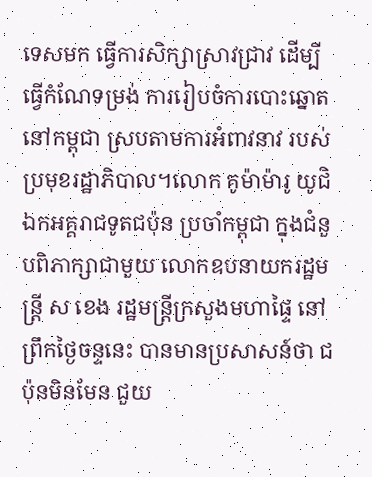ទេសមក ធ្វើការសិក្សាស្រាវជ្រាវ ដើម្បីធ្វើកំណែទម្រង់ ការរៀបចំការបោះឆ្នោតនៅកម្ពុជា ស្របតាមការអំពាវនាវ របស់ប្រមុខរដ្ឋាភិបាល។លោក គូម៉ាម៉ារូ យូជិ ឯកអគ្គរាជទូតជប៉ុន ប្រចាំកម្ពុជា ក្នុងជំនួបពិភាក្សាជាមួយ លោកឧបនាយករដ្ឋមន្ត្រី ស ខេង រដ្ឋមន្ត្រីក្រសួងមហាផ្ទៃ នៅព្រឹកថ្ងៃចន្ទនេះ បានមានប្រសាសន៍ថា ជប៉ុនមិនមែន ជួយ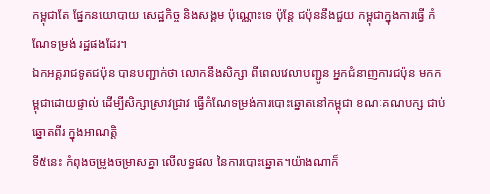កម្ពុជាតែ ផ្នែកនយោបាយ សេដ្ឋកិច្ច និងសង្គម ប៉ុណ្ណោះទេ ប៉ុន្តែ ជប៉ុននឹងជួយ កម្ពុជាក្នុងការធ្វើ កំណែទម្រង់ រដ្ឋផងដែរ។
ឯកអគ្គរាជទូតជប៉ុន បានបញ្ជាក់ថា លោកនឹងសិក្សា ពីពេលវេលាបញ្ជូន អ្នកជំនាញការជប៉ុន មកកម្ពុជាដោយផ្ទាល់ ដើម្បីសិក្សាស្រាវជ្រាវ ធ្វើកំណែទម្រង់ការបោះឆ្នោតនៅកម្ពុជា ខណៈគណបក្ស ជាប់ឆ្នោតពីរ ក្នុងអាណត្តិ
ទី៥នេះ កំពុងចម្រូងចម្រាសគ្នា លើលទ្ធផល នៃការបោះឆ្នោត។យ៉ាងណាក៏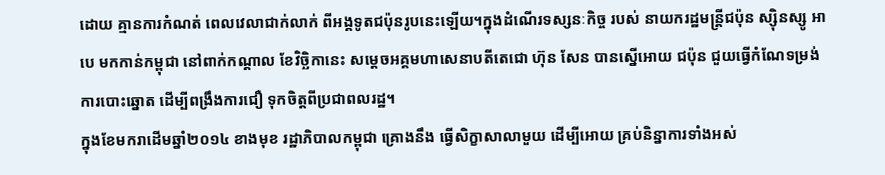ដោយ គ្មានការកំណត់ ពេលវេលាជាក់លាក់ ពីអង្គទូតជប៉ុនរូបនេះឡើយ។ក្នុងដំណើរទស្សនៈកិច្ច របស់ នាយករដ្ឋមន្ត្រីជប៉ុន ស្ស៊ិនស្សូ អាបេ មកកាន់កម្ពុជា នៅពាក់កណ្តាល ខែវិច្ឆិកានេះ សម្តេចអគ្គមហាសេនាបតីតេជោ ហ៊ុន សែន បានស្នើអោយ ជប៉ុន ជួយធ្វើកំណែទម្រង់ ការបោះឆ្នោត ដើម្បីពង្រឹងការជឿ ទុកចិត្តពីប្រជាពលរដ្ឋ។
ក្នុងខែមករាដើមឆ្នាំ២០១៤ ខាងមុខ រដ្ឋាភិបាលកម្ពុជា គ្រោងនឹង ធ្វើសិក្ខាសាលាមួយ ដើម្បីអោយ គ្រប់និន្នាការទាំងអស់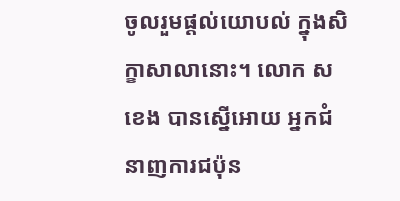ចូលរួមផ្តល់យោបល់ ក្នុងសិក្ខាសាលានោះ។ លោក ស ខេង បានស្នើអោយ អ្នកជំនាញការជប៉ុន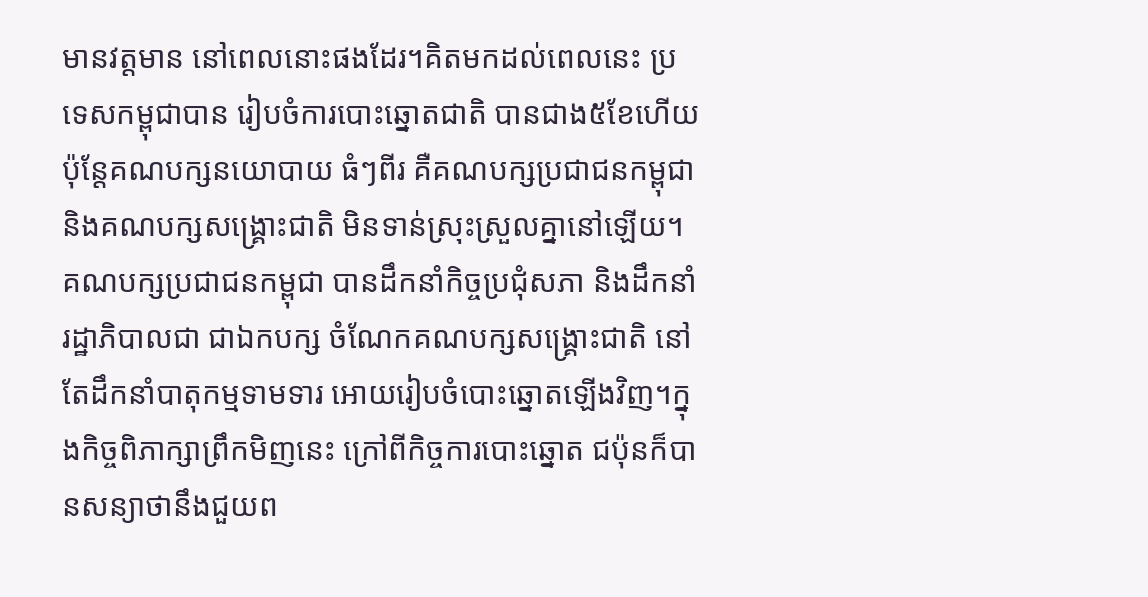មានវត្តមាន នៅពេលនោះផងដែរ។គិតមកដល់ពេលនេះ ប្រទេសកម្ពុជាបាន រៀបចំការបោះឆ្នោតជាតិ បានជាង៥ខែហើយ ប៉ុន្តែគណបក្សនយោបាយ ធំៗពីរ គឺគណបក្សប្រជាជនកម្ពុជា និងគណបក្សសង្រ្គោះជាតិ មិនទាន់ស្រុះស្រួលគ្នានៅឡើយ។
គណបក្សប្រជាជនកម្ពុជា បានដឹកនាំកិច្ចប្រជុំសភា និងដឹកនាំរដ្ឋាភិបាលជា ជាឯកបក្ស ចំណែកគណបក្សសង្រ្គោះជាតិ នៅតែដឹកនាំបាតុកម្មទាមទារ អោយរៀបចំបោះឆ្នោតឡើងវិញ។ក្នុងកិច្ចពិភាក្សាព្រឹកមិញនេះ ក្រៅពីកិច្ចការបោះឆ្នោត ជប៉ុនក៏បានសន្យាថានឹងជួយព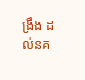ង្រឹង ដល់នគ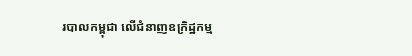របាលកម្ពុជា លើជំនាញឧក្រិដ្ឋកម្ម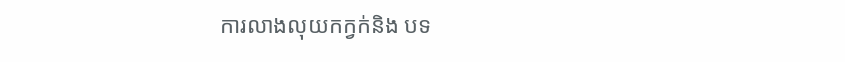ការលាងលុយកក្វក់និង បទ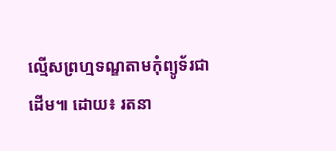ល្មើសព្រហ្មទណ្ឌតាមកុំព្យូទ័រជាដើម៕ ដោយ៖ រតនា